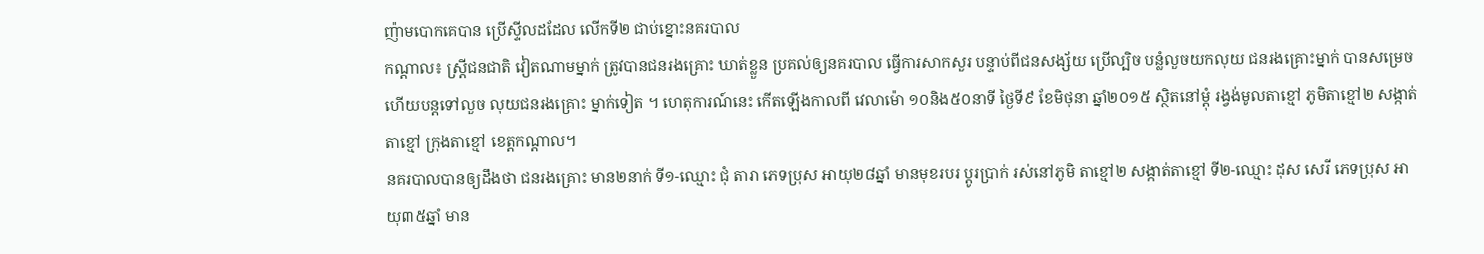ញ៉ាមបោកគេបាន ប្រើស្ទីលដដែល លើកទី២ ជាប់ខ្នោះនគរបាល
កណ្តាល៖ ស្ត្រីជនជាតិ វៀតណាមម្នាក់ ត្រូវបានជនរងគ្រោះ ឃាត់ខ្លួន ប្រគល់ឲ្យនគរបាល ធ្វើការសាកសួរ បន្ទាប់ពីជនសង្ស័យ ប្រើល្បិច បន្លំលួចយកលុយ ជនរងគ្រោះម្នាក់ បានសម្រេច ហើយបន្តទៅលួច លុយជនរងគ្រោះ ម្នាក់ទៀត ។ ហេតុការណ៍នេះ កើតឡើងកាលពី វេលាម៉ោ ១០និង៥០នាទី ថ្ងៃទី៩ ខែមិថុនា ឆ្នាំ២០១៥ ស្ថិតនៅម្តុំ រង្វង់មូលតាខ្មៅ ភូមិតាខ្មៅ២ សង្កាត់តាខ្មៅ ក្រុងតាខ្មៅ ខេត្តកណ្តាល។
នគរបាលបានឲ្យដឹងថា ជនរងគ្រោះ មាន២នាក់ ទី១-ឈ្មោះ ជុំ តារា ភេទប្រុស អាយុ២៨ឆ្នាំ មានមុខរបរ ប្តូរប្រាក់ រស់នៅភូមិ តាខ្មៅ២ សង្កាត់តាខ្មៅ ទី២-ឈ្មោះ ដុស សេរី ភេទប្រុស អាយុ៣៥ឆ្នាំ មាន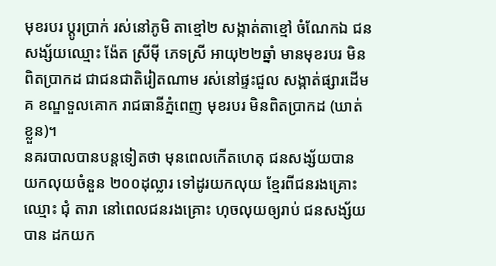មុខរបរ ប្តូរប្រាក់ រស់នៅភូមិ តាខ្មៅ២ សង្កាត់តាខ្មៅ ចំណែកឯ ជនសង្ស័យឈ្មោះ ង៉ែត ស្រីម៉ី ភេទស្រី អាយុ២២ឆ្នាំ មានមុខរបរ មិនពិតប្រាកដ ជាជនជាតិរៀតណាម រស់នៅផ្ទះជួល សង្កាត់ផ្សារដើមគ ខណ្ឌទួលគោក រាជធានីភ្នំពេញ មុខរបរ មិនពិតប្រាកដ (ឃាត់ខ្លួន)។
នគរបាលបានបន្តទៀតថា មុនពេលកើតហេតុ ជនសង្ស័យបាន យកលុយចំនួន ២០០ដុល្លារ ទៅដូរយកលុយ ខ្មែរពីជនរងគ្រោះឈ្មោះ ជុំ តារា នៅពេលជនរងគ្រោះ ហុចលុយឲ្យរាប់ ជនសង្ស័យបាន ដកយក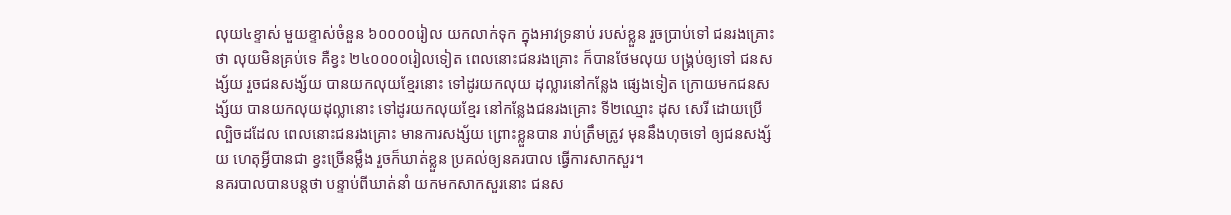លុយ៤ខ្ទាស់ មួយខ្ទាស់ចំនួន ៦០០០០រៀល យកលាក់ទុក ក្នុងអាវទ្រនាប់ របស់ខ្លួន រួចប្រាប់ទៅ ជនរងគ្រោះថា លុយមិនគ្រប់ទេ គឺខ្វះ ២៤០០០០រៀលទៀត ពេលនោះជនរងគ្រោះ ក៏បានថែមលុយ បង្គ្រប់ឲ្យទៅ ជនសង្ស័យ រួចជនសង្ស័យ បានយកលុយខ្មែរនោះ ទៅដូរយកលុយ ដុល្លារនៅកន្លែង ផ្សេងទៀត ក្រោយមកជនសង្ស័យ បានយកលុយដុល្លានោះ ទៅដូរយកលុយខ្មែរ នៅកន្លែងជនរងគ្រោះ ទី២ឈ្មោះ ដុស សេរី ដោយប្រើល្បិចដដែល ពេលនោះជនរងគ្រោះ មានការសង្ស័យ ព្រោះខ្លួនបាន រាប់ត្រឹមត្រូវ មុននឹងហុចទៅ ឲ្យជនសង្ស័យ ហេតុអ្វីបានជា ខ្វះច្រើនម្លឹង រួចក៏ឃាត់ខ្លួន ប្រគល់ឲ្យនគរបាល ធ្វើការសាកសួរ។
នគរបាលបានបន្តថា បន្ទាប់ពីឃាត់នាំ យកមកសាកសួរនោះ ជនស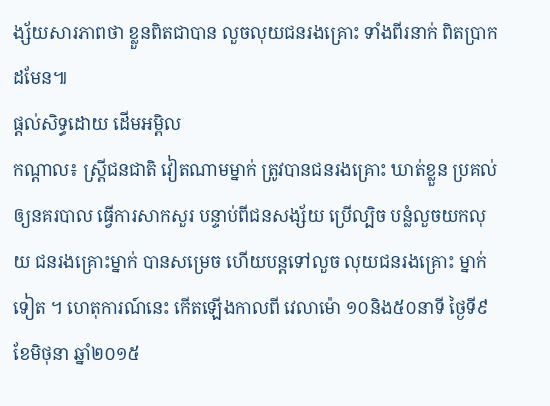ង្ស័យសារភាពថា ខ្លួនពិតជាបាន លួចលុយជនរងគ្រោះ ទាំងពីរនាក់ ពិតប្រាកដមែន៕
ផ្តល់សិទ្ធដោយ ដើមអម្ពិល
កណ្តាល៖ ស្ត្រីជនជាតិ វៀតណាមម្នាក់ ត្រូវបានជនរងគ្រោះ ឃាត់ខ្លួន ប្រគល់ឲ្យនគរបាល ធ្វើការសាកសួរ បន្ទាប់ពីជនសង្ស័យ ប្រើល្បិច បន្លំលួចយកលុយ ជនរងគ្រោះម្នាក់ បានសម្រេច ហើយបន្តទៅលួច លុយជនរងគ្រោះ ម្នាក់ទៀត ។ ហេតុការណ៍នេះ កើតឡើងកាលពី វេលាម៉ោ ១០និង៥០នាទី ថ្ងៃទី៩ ខែមិថុនា ឆ្នាំ២០១៥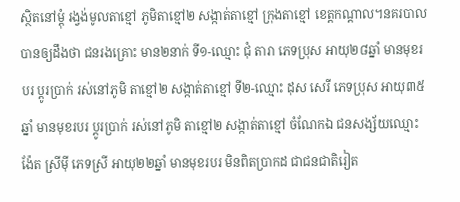ស្ថិតនៅម្តុំ រង្វង់មូលតាខ្មៅ ភូមិតាខ្មៅ២ សង្កាត់តាខ្មៅ ក្រុងតាខ្មៅ ខេត្តកណ្តាល។នគរបាលបានឲ្យដឹងថា ជនរងគ្រោះ មាន២នាក់ ទី១-ឈ្មោះ ជុំ តារា ភេទប្រុស អាយុ២៨ឆ្នាំ មានមុខរបរ ប្តូរប្រាក់ រស់នៅភូមិ តាខ្មៅ២ សង្កាត់តាខ្មៅ ទី២-ឈ្មោះ ដុស សេរី ភេទប្រុស អាយុ៣៥ឆ្នាំ មានមុខរបរ ប្តូរប្រាក់ រស់នៅភូមិ តាខ្មៅ២ សង្កាត់តាខ្មៅ ចំណែកឯ ជនសង្ស័យឈ្មោះ ង៉ែត ស្រីម៉ី ភេទស្រី អាយុ២២ឆ្នាំ មានមុខរបរ មិនពិតប្រាកដ ជាជនជាតិរៀត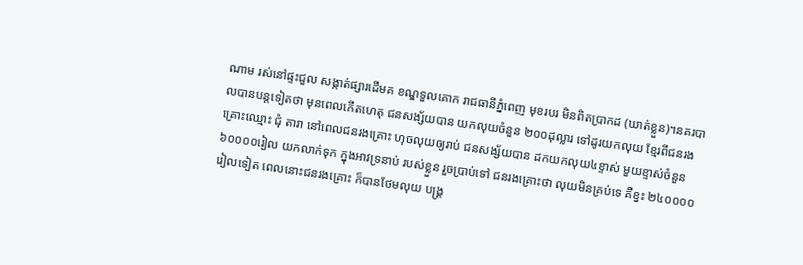ណាម រស់នៅផ្ទះជួល សង្កាត់ផ្សារដើមគ ខណ្ឌទួលគោក រាជធានីភ្នំពេញ មុខរបរ មិនពិតប្រាកដ (ឃាត់ខ្លួន)។នគរបាលបានបន្តទៀតថា មុនពេលកើតហេតុ ជនសង្ស័យបាន យកលុយចំនួន ២០០ដុល្លារ ទៅដូរយកលុយ ខ្មែរពីជនរងគ្រោះឈ្មោះ ជុំ តារា នៅពេលជនរងគ្រោះ ហុចលុយឲ្យរាប់ ជនសង្ស័យបាន ដកយកលុយ៤ខ្ទាស់ មួយខ្ទាស់ចំនួន ៦០០០០រៀល យកលាក់ទុក ក្នុងអាវទ្រនាប់ របស់ខ្លួន រួចប្រាប់ទៅ ជនរងគ្រោះថា លុយមិនគ្រប់ទេ គឺខ្វះ ២៤០០០០រៀលទៀត ពេលនោះជនរងគ្រោះ ក៏បានថែមលុយ បង្គ្រ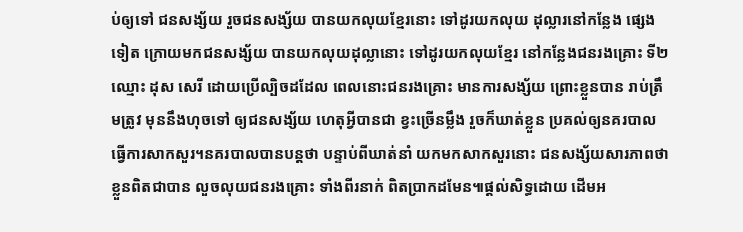ប់ឲ្យទៅ ជនសង្ស័យ រួចជនសង្ស័យ បានយកលុយខ្មែរនោះ ទៅដូរយកលុយ ដុល្លារនៅកន្លែង ផ្សេងទៀត ក្រោយមកជនសង្ស័យ បានយកលុយដុល្លានោះ ទៅដូរយកលុយខ្មែរ នៅកន្លែងជនរងគ្រោះ ទី២ឈ្មោះ ដុស សេរី ដោយប្រើល្បិចដដែល ពេលនោះជនរងគ្រោះ មានការសង្ស័យ ព្រោះខ្លួនបាន រាប់ត្រឹមត្រូវ មុននឹងហុចទៅ ឲ្យជនសង្ស័យ ហេតុអ្វីបានជា ខ្វះច្រើនម្លឹង រួចក៏ឃាត់ខ្លួន ប្រគល់ឲ្យនគរបាល ធ្វើការសាកសួរ។នគរបាលបានបន្តថា បន្ទាប់ពីឃាត់នាំ យកមកសាកសួរនោះ ជនសង្ស័យសារភាពថា ខ្លួនពិតជាបាន លួចលុយជនរងគ្រោះ ទាំងពីរនាក់ ពិតប្រាកដមែន៕ផ្តល់សិទ្ធដោយ ដើមអ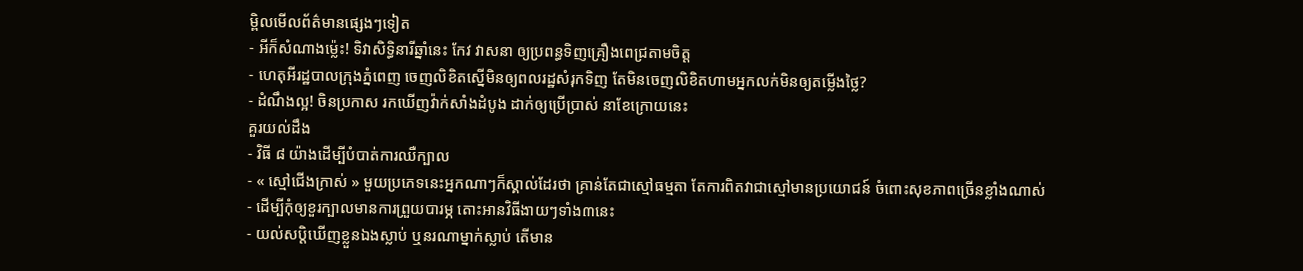ម្ពិលមើលព័ត៌មានផ្សេងៗទៀត
- អីក៏សំណាងម្ល៉េះ! ទិវាសិទ្ធិនារីឆ្នាំនេះ កែវ វាសនា ឲ្យប្រពន្ធទិញគ្រឿងពេជ្រតាមចិត្ត
- ហេតុអីរដ្ឋបាលក្រុងភ្នំពេញ ចេញលិខិតស្នើមិនឲ្យពលរដ្ឋសំរុកទិញ តែមិនចេញលិខិតហាមអ្នកលក់មិនឲ្យតម្លើងថ្លៃ?
- ដំណឹងល្អ! ចិនប្រកាស រកឃើញវ៉ាក់សាំងដំបូង ដាក់ឲ្យប្រើប្រាស់ នាខែក្រោយនេះ
គួរយល់ដឹង
- វិធី ៨ យ៉ាងដើម្បីបំបាត់ការឈឺក្បាល
- « ស្មៅជើងក្រាស់ » មួយប្រភេទនេះអ្នកណាៗក៏ស្គាល់ដែរថា គ្រាន់តែជាស្មៅធម្មតា តែការពិតវាជាស្មៅមានប្រយោជន៍ ចំពោះសុខភាពច្រើនខ្លាំងណាស់
- ដើម្បីកុំឲ្យខួរក្បាលមានការព្រួយបារម្ភ តោះអានវិធីងាយៗទាំង៣នេះ
- យល់សប្តិឃើញខ្លួនឯងស្លាប់ ឬនរណាម្នាក់ស្លាប់ តើមាន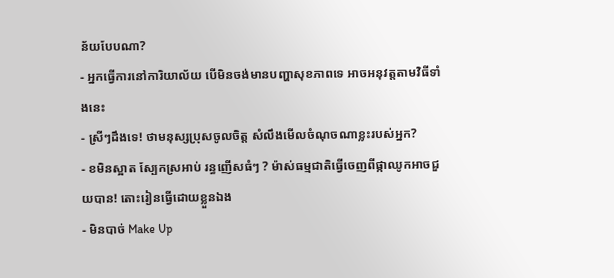ន័យបែបណា?
- អ្នកធ្វើការនៅការិយាល័យ បើមិនចង់មានបញ្ហាសុខភាពទេ អាចអនុវត្តតាមវិធីទាំងនេះ
- ស្រីៗដឹងទេ! ថាមនុស្សប្រុសចូលចិត្ត សំលឹងមើលចំណុចណាខ្លះរបស់អ្នក?
- ខមិនស្អាត ស្បែកស្រអាប់ រន្ធញើសធំៗ ? ម៉ាស់ធម្មជាតិធ្វើចេញពីផ្កាឈូកអាចជួយបាន! តោះរៀនធ្វើដោយខ្លួនឯង
- មិនបាច់ Make Up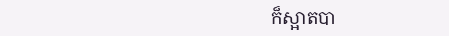ក៏ស្អាតបា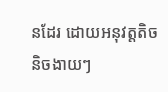នដែរ ដោយអនុវត្តតិចនិចងាយៗ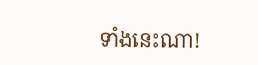ទាំងនេះណា!